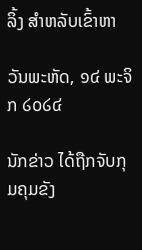ລິ້ງ ສຳຫລັບເຂົ້າຫາ

ວັນພະຫັດ, ໑໔ ພະຈິກ ໒໐໒໔

ນັກຂ່າວ ໄດ້ຖືກຈັບກຸມຄຸມຂັງ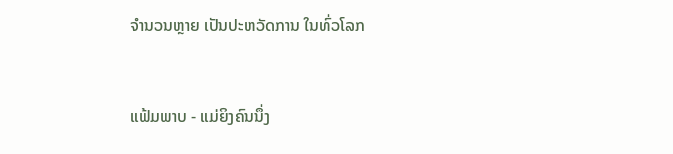ຈຳນວນຫຼາຍ ເປັນປະຫວັດການ ໃນທົ່ວໂລກ


ແຟ້ມພາບ - ແມ່ຍິງຄົນນຶ່ງ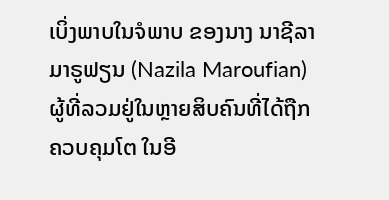ເບິ່ງພາບໃນຈໍພາບ ຂອງນາງ ນາຊີລາ ມາຣູຟຽນ (Nazila Maroufian) ຜູ້ທີ່ລວມຢູ່ໃນຫຼາຍສິບຄົນທີ່ໄດ້ຖືກຄວບຄຸມໂຕ ໃນອີ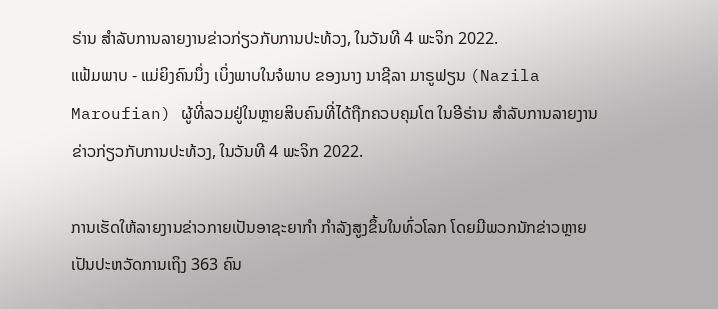ຣ່ານ ສຳລັບການລາຍງານຂ່າວກ່ຽວກັບການປະທ້ວງ, ໃນວັນທີ 4 ພະຈິກ 2022.
ແຟ້ມພາບ - ແມ່ຍິງຄົນນຶ່ງ ເບິ່ງພາບໃນຈໍພາບ ຂອງນາງ ນາຊີລາ ມາຣູຟຽນ (Nazila Maroufian) ຜູ້ທີ່ລວມຢູ່ໃນຫຼາຍສິບຄົນທີ່ໄດ້ຖືກຄວບຄຸມໂຕ ໃນອີຣ່ານ ສຳລັບການລາຍງານຂ່າວກ່ຽວກັບການປະທ້ວງ, ໃນວັນທີ 4 ພະຈິກ 2022.

ການເຮັດໃຫ້ລາຍງານຂ່າວກາຍເປັນອາຊະຍາກຳ ກຳລັງສູງຂຶ້ນໃນທົ່ວໂລກ ໂດຍມີພວກນັກຂ່າວຫຼາຍເປັນປະຫວັດການເຖິງ 363 ຄົນ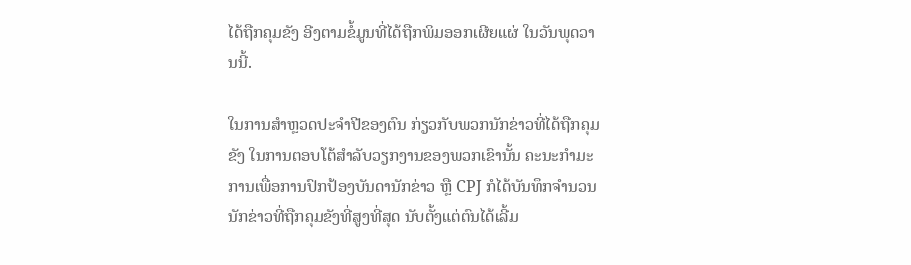ໄດ້ຖືກຄຸມຂັງ ອີງຕາມຂໍ້ມູນທີ່ໄດ້ຖືກພິມອອກເຜີຍແຜ່ ໃນວັນພຸດວານນີ້.

ໃນການສຳຫຼວດປະຈຳປີຂອງຕົນ ກ່ຽວກັບພວກນັກຂ່າວທີ່ໄດ້ຖືກຄຸມຂັງ ໃນການຕອບໂຕ້ສຳລັບວຽກງານຂອງພວກເຂົານັ້ນ ຄະນະກຳມະການເພື່ອການປົກປ້ອງບັນດານັກຂ່າວ ຫຼື CPJ ກໍໄດ້ບັນທຶກຈຳນວນນັກຂ່າວທີ່ຖືກຄຸມຂັງທີ່ສູງທີ່ສຸດ ນັບຕັ້ງແຕ່ຕົນໄດ້ເລີ້ມ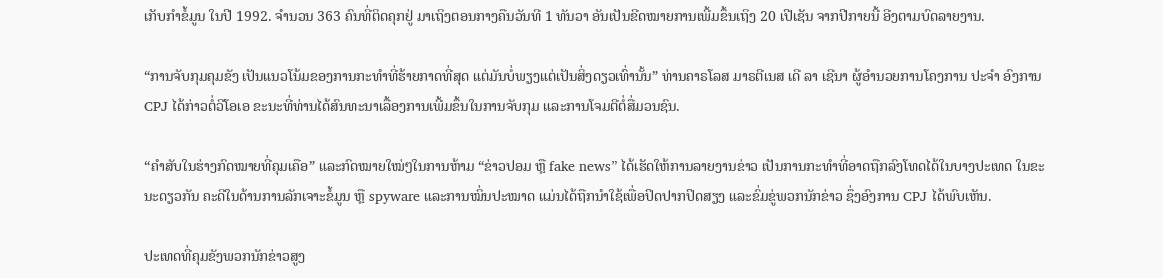ເກັບກຳຂໍ້ມູນ ໃນປີ 1992. ຈຳນວນ 363 ຄົນທີ່ຕິດຄຸກຢູ່ ມາເຖິງຕອນກາງຄືນວັນທີ 1 ທັນວາ ອັນເປັນຂີດໝາຍການເພີ້ມຂຶ້ນເຖິງ 20 ເປີເຊັນ ຈາກປີກາຍນີ້ ອີງຕາມບົດລາຍງານ.

“ການຈັບກຸມຄຸມຂັງ ເປັນແນວໂນ້ມຂອງການກະທຳທີ່ຮ້າຍກາດທີ່ສຸດ ແຕ່ມັນບໍ່ພຽງແຕ່ເປັນສິ່ງດຽວເທົ່ານັ້ນ” ທ່ານຄາຣໂລສ ມາຣຕີເນສ ເດີ ລາ ເຊີນາ ຜູ້ອຳນວຍການໂຄງການ ປະຈຳ ອົງການ CPJ ໄດ້ກ່າວຕໍ່ວີໂອເອ ຂະນະທີ່ທ່ານໄດ້ສົນທະນາເລື້ອງການເພີ້ມຂຶ້ນໃນການຈັບກຸມ ແລະການໂຈມຕີຕໍ່ສື່ມວນຊົນ.

“ຄຳສັບໃນຮ່າງກົດໝາຍທີ່ຄຸມເຄືອ” ແລະກົດໝາຍໃໝ່ໆໃນການຫ້າມ “ຂ່າວປອມ ຫຼື fake news” ໄດ້ເຮັດໃຫ້ການລາຍງານຂ່າວ ເປັນການກະທຳທີ່ອາດຖືກລົງໂທດໄດ້ໃນບາງປະເທດ ໃນຂະນະດຽວກັນ ຄະດີໃນດ້ານການລັກເຈາະຂໍ້ມູນ ຫຼື spyware ແລະການໝິ່ນປະໝາດ ແມ່ນໄດ້ຖືກນຳໃຊ້ເພື່ອປິດປາກປິດສຽງ ແລະຂົ່ມຂູ່ພວກນັກຂ່າວ ຊຶ່ງອົງການ CPJ ໄດ້ພົບເຫັນ.

ປະເທດທີ່ຄຸມຂັງພວກນັກຂ່າວສູງ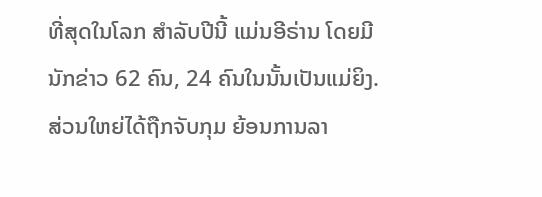ທີ່ສຸດໃນໂລກ ສຳລັບປີນີ້ ແມ່ນອີຣ່ານ ໂດຍມີ ນັກຂ່າວ 62 ຄົນ, 24 ຄົນໃນນັ້ນເປັນແມ່ຍິງ. ສ່ວນໃຫຍ່ໄດ້ຖືກຈັບກຸມ ຍ້ອນການລາ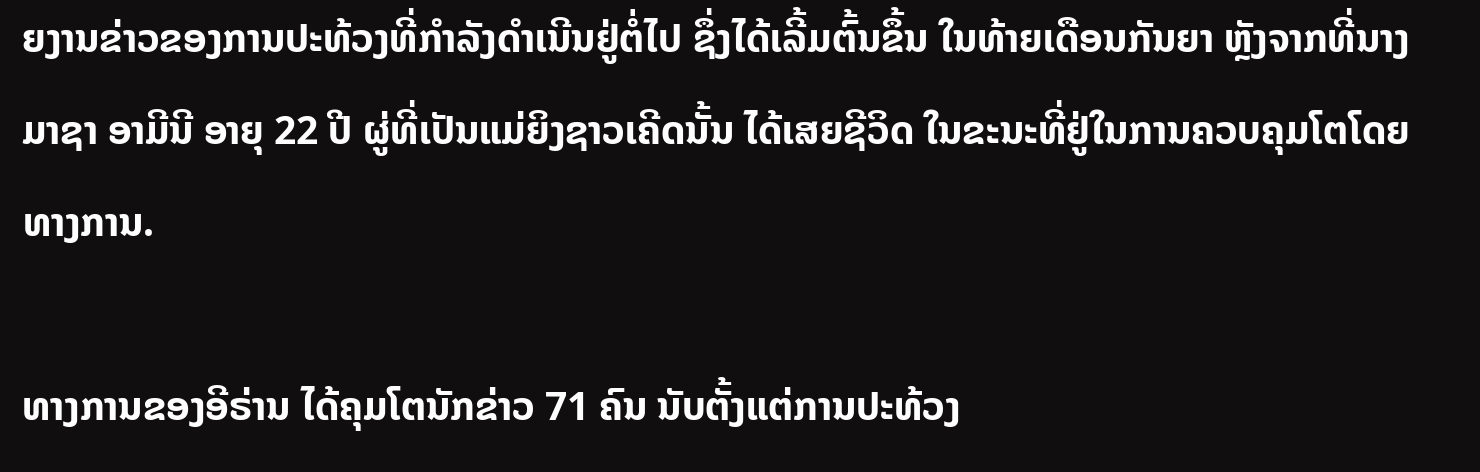ຍງານຂ່າວຂອງການປະທ້ວງທີ່ກຳລັງດຳເນີນຢູ່ຕໍ່ໄປ ຊຶ່ງໄດ້ເລີ້ມຕົ້ນຂຶ້ນ ໃນທ້າຍເດືອນກັນຍາ ຫຼັງຈາກທີ່ນາງມາຊາ ອາມີນີ ອາຍຸ 22 ປີ ຜູ່ທີ່ເປັນແມ່ຍິງຊາວເຄີດນັ້ນ ໄດ້ເສຍຊີວິດ ໃນຂະນະທີ່ຢູ່ໃນການຄວບຄຸມໂຕໂດຍທາງການ.

ທາງການຂອງອີຣ່ານ ໄດ້ຄຸມໂຕນັກຂ່າວ 71 ຄົນ ນັບຕັ້ງແຕ່ການປະທ້ວງ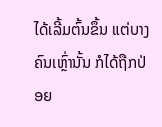ໄດ້ເລີ້ມຕົ້ນຂຶ້ນ ແຕ່ບາງຄົນເຫຼົ່ານັ້ນ ກໍໄດ້ຖືກປ່ອຍ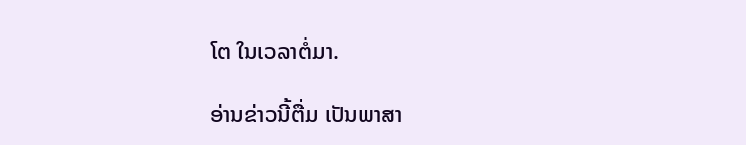ໂຕ ໃນເວລາຕໍ່ມາ.

ອ່ານຂ່າວນີ້ຕື່ມ ເປັນພາສາ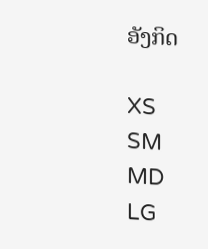ອັງກິດ

XS
SM
MD
LG